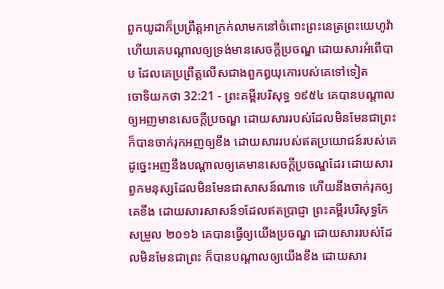ពួកយូដាក៏ប្រព្រឹត្តអាក្រក់លាមកនៅចំពោះព្រះនេត្រព្រះយេហូវ៉ា ហើយគេបណ្តាលឲ្យទ្រង់មានសេចក្ដីប្រចណ្ឌ ដោយសារអំពើបាប ដែលគេប្រព្រឹត្តលើសជាងពួកឰយុកោរបស់គេទៅទៀត
ចោទិយកថា 32:21 - ព្រះគម្ពីរបរិសុទ្ធ ១៩៥៤ គេបានបណ្តាលឲ្យអញមានសេចក្ដីប្រចណ្ឌ ដោយសាររបស់ដែលមិនមែនជាព្រះ ក៏បានចាក់រុកអញឲ្យខឹង ដោយសាររបស់ឥតប្រយោជន៍របស់គេ ដូច្នេះអញនឹងបណ្តាលឲ្យគេមានសេចក្ដីប្រចណ្ឌដែរ ដោយសារពួកមនុស្សដែលមិនមែនជាសាសន៍ណាទេ ហើយនឹងចាក់រុកឲ្យគេខឹង ដោយសារសាសន៍១ដែលឥតប្រាជ្ញា ព្រះគម្ពីរបរិសុទ្ធកែសម្រួល ២០១៦ គេបានធ្វើឲ្យយើងប្រចណ្ឌ ដោយសាររបស់ដែលមិនមែនជាព្រះ ក៏បានបណ្ដាលឲ្យយើងខឹង ដោយសារ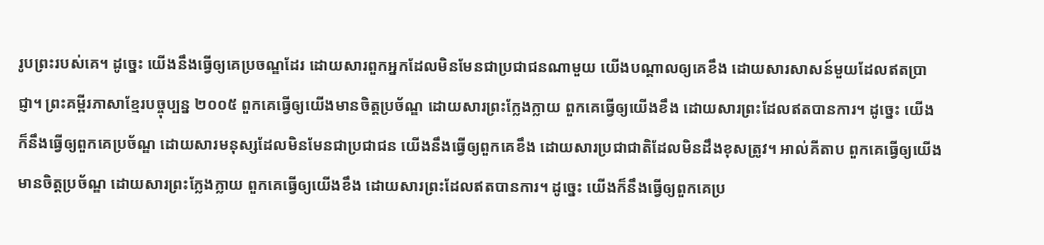រូបព្រះរបស់គេ។ ដូច្នេះ យើងនឹងធ្វើឲ្យគេប្រចណ្ឌដែរ ដោយសារពួកអ្នកដែលមិនមែនជាប្រជាជនណាមួយ យើងបណ្ដាលឲ្យគេខឹង ដោយសារសាសន៍មួយដែលឥតប្រាជ្ញា។ ព្រះគម្ពីរភាសាខ្មែរបច្ចុប្បន្ន ២០០៥ ពួកគេធ្វើឲ្យយើងមានចិត្តប្រច័ណ្ឌ ដោយសារព្រះក្លែងក្លាយ ពួកគេធ្វើឲ្យយើងខឹង ដោយសារព្រះដែលឥតបានការ។ ដូច្នេះ យើងក៏នឹងធ្វើឲ្យពួកគេប្រច័ណ្ឌ ដោយសារមនុស្សដែលមិនមែនជាប្រជាជន យើងនឹងធ្វើឲ្យពួកគេខឹង ដោយសារប្រជាជាតិដែលមិនដឹងខុសត្រូវ។ អាល់គីតាប ពួកគេធ្វើឲ្យយើងមានចិត្តប្រច័ណ្ឌ ដោយសារព្រះក្លែងក្លាយ ពួកគេធ្វើឲ្យយើងខឹង ដោយសារព្រះដែលឥតបានការ។ ដូច្នេះ យើងក៏នឹងធ្វើឲ្យពួកគេប្រ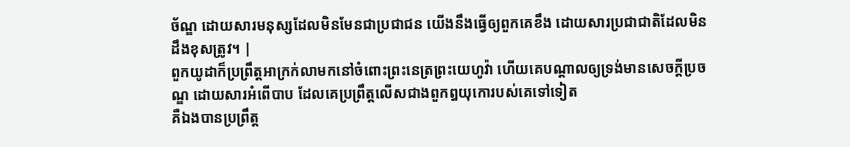ច័ណ្ឌ ដោយសារមនុស្សដែលមិនមែនជាប្រជាជន យើងនឹងធ្វើឲ្យពួកគេខឹង ដោយសារប្រជាជាតិដែលមិនដឹងខុសត្រូវ។ |
ពួកយូដាក៏ប្រព្រឹត្តអាក្រក់លាមកនៅចំពោះព្រះនេត្រព្រះយេហូវ៉ា ហើយគេបណ្តាលឲ្យទ្រង់មានសេចក្ដីប្រចណ្ឌ ដោយសារអំពើបាប ដែលគេប្រព្រឹត្តលើសជាងពួកឰយុកោរបស់គេទៅទៀត
គឺឯងបានប្រព្រឹត្ត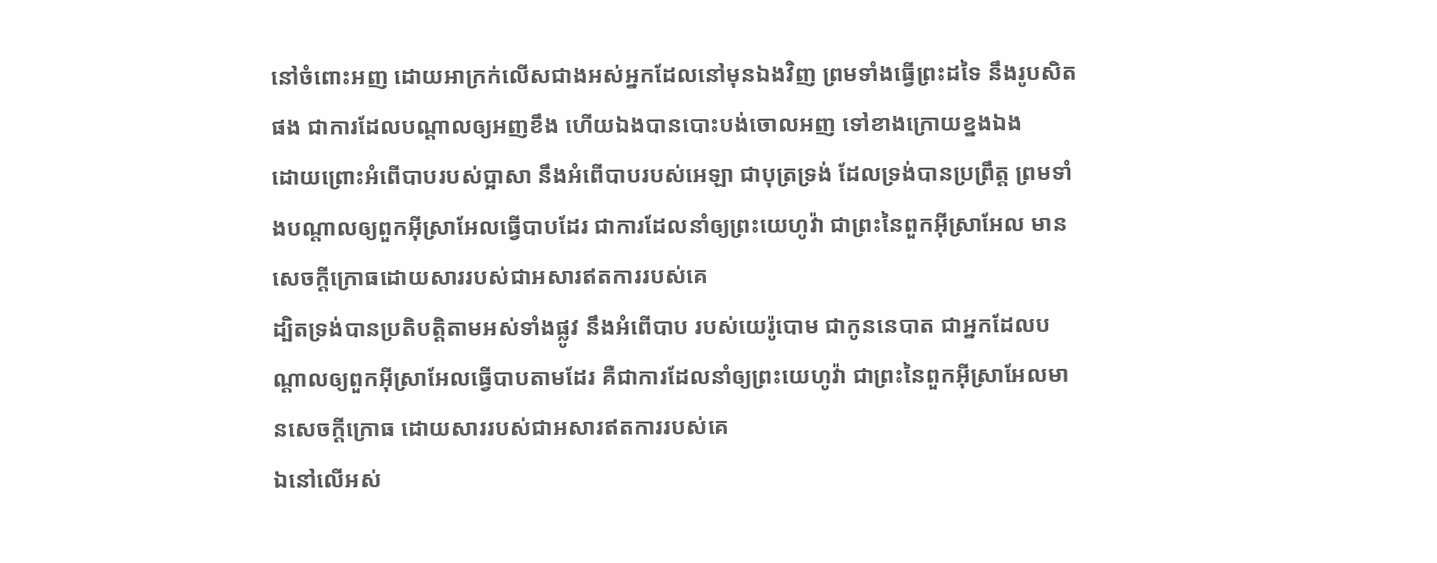នៅចំពោះអញ ដោយអាក្រក់លើសជាងអស់អ្នកដែលនៅមុនឯងវិញ ព្រមទាំងធ្វើព្រះដទៃ នឹងរូបសិតផង ជាការដែលបណ្តាលឲ្យអញខឹង ហើយឯងបានបោះបង់ចោលអញ ទៅខាងក្រោយខ្នងឯង
ដោយព្រោះអំពើបាបរបស់ប្អាសា នឹងអំពើបាបរបស់អេឡា ជាបុត្រទ្រង់ ដែលទ្រង់បានប្រព្រឹត្ត ព្រមទាំងបណ្តាលឲ្យពួកអ៊ីស្រាអែលធ្វើបាបដែរ ជាការដែលនាំឲ្យព្រះយេហូវ៉ា ជាព្រះនៃពួកអ៊ីស្រាអែល មានសេចក្ដីក្រោធដោយសាររបស់ជាអសារឥតការរបស់គេ
ដ្បិតទ្រង់បានប្រតិបត្តិតាមអស់ទាំងផ្លូវ នឹងអំពើបាប របស់យេរ៉ូបោម ជាកូននេបាត ជាអ្នកដែលបណ្តាលឲ្យពួកអ៊ីស្រាអែលធ្វើបាបតាមដែរ គឺជាការដែលនាំឲ្យព្រះយេហូវ៉ា ជាព្រះនៃពួកអ៊ីស្រាអែលមានសេចក្ដីក្រោធ ដោយសាររបស់ជាអសារឥតការរបស់គេ
ឯនៅលើអស់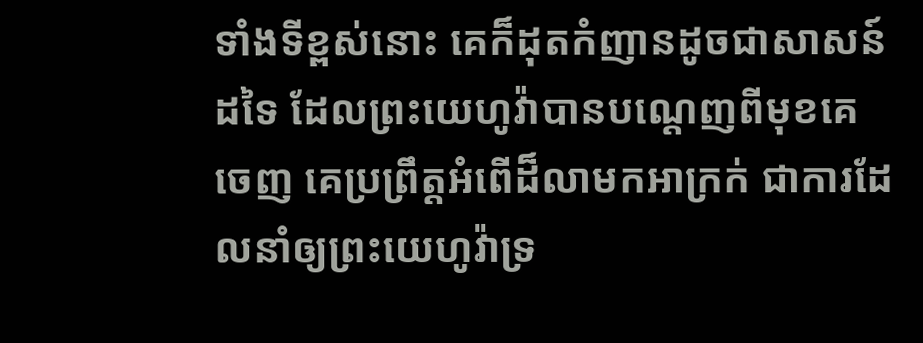ទាំងទីខ្ពស់នោះ គេក៏ដុតកំញានដូចជាសាសន៍ដទៃ ដែលព្រះយេហូវ៉ាបានបណ្តេញពីមុខគេចេញ គេប្រព្រឹត្តអំពើដ៏លាមកអាក្រក់ ជាការដែលនាំឲ្យព្រះយេហូវ៉ាទ្រ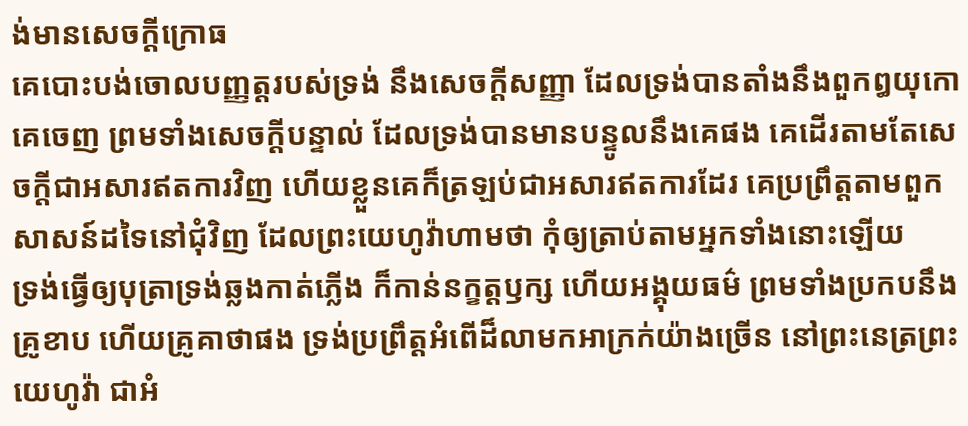ង់មានសេចក្ដីក្រោធ
គេបោះបង់ចោលបញ្ញត្តរបស់ទ្រង់ នឹងសេចក្ដីសញ្ញា ដែលទ្រង់បានតាំងនឹងពួកឰយុកោគេចេញ ព្រមទាំងសេចក្ដីបន្ទាល់ ដែលទ្រង់បានមានបន្ទូលនឹងគេផង គេដើរតាមតែសេចក្ដីជាអសារឥតការវិញ ហើយខ្លួនគេក៏ត្រឡប់ជាអសារឥតការដែរ គេប្រព្រឹត្តតាមពួកសាសន៍ដទៃនៅជុំវិញ ដែលព្រះយេហូវ៉ាហាមថា កុំឲ្យត្រាប់តាមអ្នកទាំងនោះឡើយ
ទ្រង់ធ្វើឲ្យបុត្រាទ្រង់ឆ្លងកាត់ភ្លើង ក៏កាន់នក្ខត្តឫក្ស ហើយអង្គុយធម៌ ព្រមទាំងប្រកបនឹងគ្រូខាប ហើយគ្រូគាថាផង ទ្រង់ប្រព្រឹត្តអំពើដ៏លាមកអាក្រក់យ៉ាងច្រើន នៅព្រះនេត្រព្រះយេហូវ៉ា ជាអំ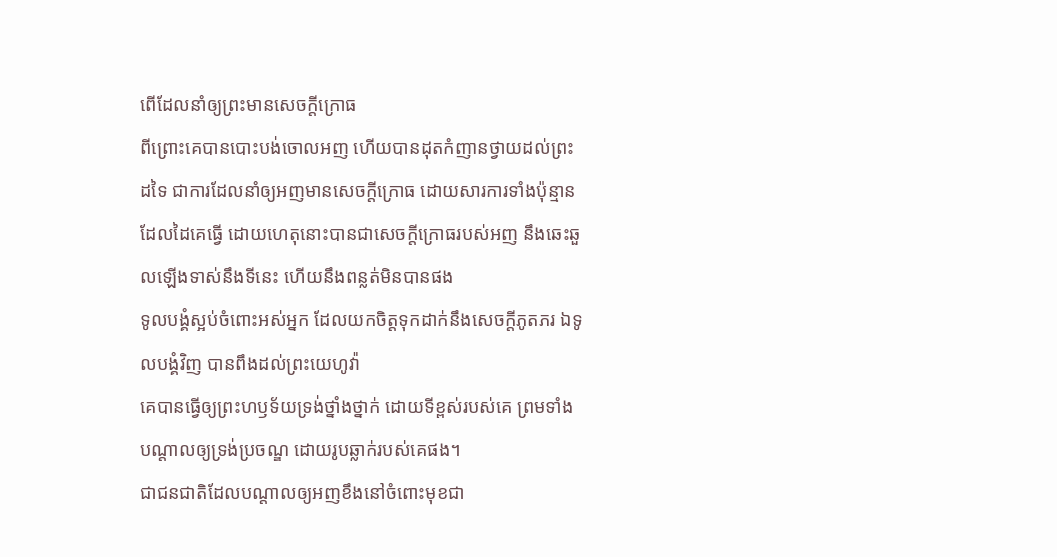ពើដែលនាំឲ្យព្រះមានសេចក្ដីក្រោធ
ពីព្រោះគេបានបោះបង់ចោលអញ ហើយបានដុតកំញានថ្វាយដល់ព្រះដទៃ ជាការដែលនាំឲ្យអញមានសេចក្ដីក្រោធ ដោយសារការទាំងប៉ុន្មានដែលដៃគេធ្វើ ដោយហេតុនោះបានជាសេចក្ដីក្រោធរបស់អញ នឹងឆេះឆួលឡើងទាស់នឹងទីនេះ ហើយនឹងពន្លត់មិនបានផង
ទូលបង្គំស្អប់ចំពោះអស់អ្នក ដែលយកចិត្តទុកដាក់នឹងសេចក្ដីភូតភរ ឯទូលបង្គំវិញ បានពឹងដល់ព្រះយេហូវ៉ា
គេបានធ្វើឲ្យព្រះហឫទ័យទ្រង់ថ្នាំងថ្នាក់ ដោយទីខ្ពស់របស់គេ ព្រមទាំងបណ្តាលឲ្យទ្រង់ប្រចណ្ឌ ដោយរូបឆ្លាក់របស់គេផង។
ជាជនជាតិដែលបណ្តាលឲ្យអញខឹងនៅចំពោះមុខជា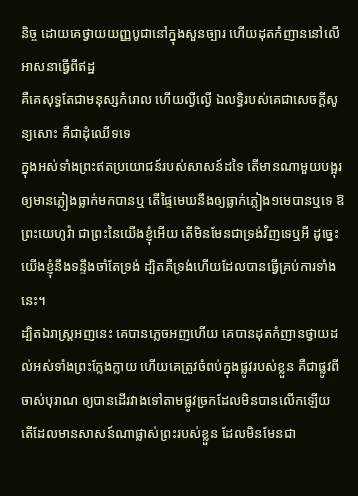និច្ច ដោយគេថ្វាយយញ្ញបូជានៅក្នុងសួនច្បារ ហើយដុតកំញាននៅលើអាសនាធ្វើពីឥដ្ឋ
គឺគេសុទ្ធតែជាមនុស្សកំរោល ហើយល្ងីល្ងើ ឯលទ្ធិរបស់គេជាសេចក្ដីសូន្យសោះ គឺជាដុំឈើទទេ
ក្នុងអស់ទាំងព្រះឥតប្រយោជន៍របស់សាសន៍ដទៃ តើមានណាមួយបង្អុរឲ្យមានភ្លៀងធ្លាក់មកបានឬ តើផ្ទៃមេឃនឹងឲ្យធ្លាក់ភ្លៀង១មេបានឬទេ ឱព្រះយេហូវ៉ា ជាព្រះនៃយើងខ្ញុំអើយ តើមិនមែនជាទ្រង់វិញទេឬអី ដូច្នេះ យើងខ្ញុំនឹងទន្ទឹងចាំតែទ្រង់ ដ្បិតគឺទ្រង់ហើយដែលបានធ្វើគ្រប់ការទាំងនេះ។
ដ្បិតឯរាស្ត្រអញនេះ គេបានភ្លេចអញហើយ គេបានដុតកំញានថ្វាយដល់អស់ទាំងព្រះក្លែងក្លាយ ហើយគេត្រូវចំពប់ក្នុងផ្លូវរបស់ខ្លួន គឺជាផ្លូវពីចាស់បុរាណ ឲ្យបានដើរវាងទៅតាមផ្លូវច្រកដែលមិនបានលើកឡើយ
តើដែលមានសាសន៍ណាផ្លាស់ព្រះរបស់ខ្លួន ដែលមិនមែនជា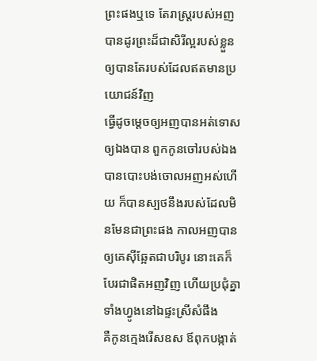ព្រះផងឬទេ តែរាស្ត្ររបស់អញបានដូរព្រះដ៏ជាសិរីល្អរបស់ខ្លួន ឲ្យបានតែរបស់ដែលឥតមានប្រយោជន៍វិញ
ធ្វើដូចម្តេចឲ្យអញបានអត់ទោសឲ្យឯងបាន ពួកកូនចៅរបស់ឯងបានបោះបង់ចោលអញអស់ហើយ ក៏បានស្បថនឹងរបស់ដែលមិនមែនជាព្រះផង កាលអញបានឲ្យគេស៊ីឆ្អែតជាបរិបូរ នោះគេក៏បែរជាផិតអញវិញ ហើយប្រជុំគ្នាទាំងហ្វូងនៅឯផ្ទះស្រីសំផឹង
គឺកូនក្មេងរើសឧស ឪពុកបង្កាត់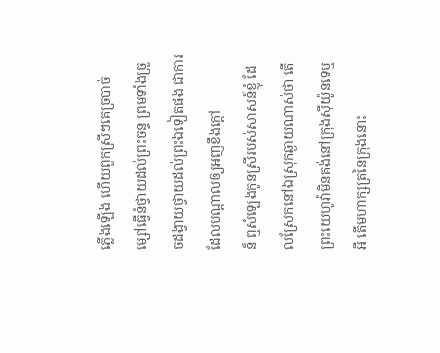ភ្លើងឡើង ហើយពួកស្រីៗគេច្របាច់ម្សៅធ្វើនំថ្វាយដល់ព្រះចន្ទ ព្រមទាំងច្រួចដង្វាយថ្វាយដល់ព្រះឯទៀតផង ជាការដែលបណ្តាលឲ្យអញខឹងក្តៅ
ន៏ ឮសំឡេងកូនស្រីរបស់សាសន៍ខ្ញុំ ដែលស្រែកនៅឯស្រុកឆ្ងាយណាស់ថា តើព្រះយេហូវ៉ាមិនគង់នៅក្រុងស៊ីយ៉ូនទេឬអី តើមហាក្សត្រនៃក្រុងនោះ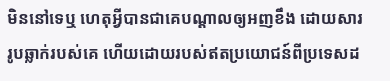មិននៅទេឬ ហេតុអ្វីបានជាគេបណ្តាលឲ្យអញខឹង ដោយសាររូបឆ្លាក់របស់គេ ហើយដោយរបស់ឥតប្រយោជន៍ពីប្រទេសដ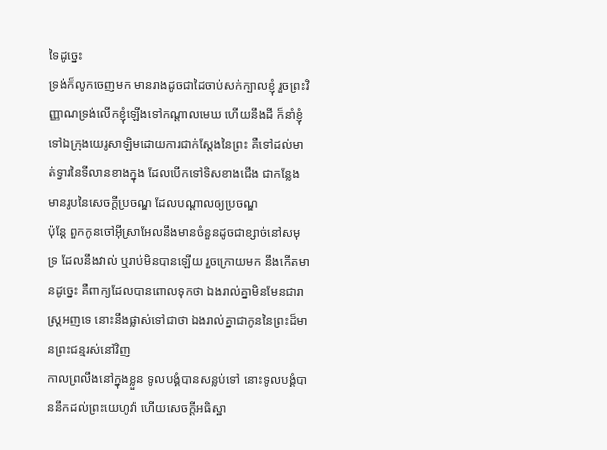ទៃដូច្នេះ
ទ្រង់ក៏លូកចេញមក មានរាងដូចជាដៃចាប់សក់ក្បាលខ្ញុំ រួចព្រះវិញ្ញាណទ្រង់លើកខ្ញុំឡើងទៅកណ្តាលមេឃ ហើយនឹងដី ក៏នាំខ្ញុំទៅឯក្រុងយេរូសាឡិមដោយការជាក់ស្តែងនៃព្រះ គឺទៅដល់មាត់ទ្វារនៃទីលានខាងក្នុង ដែលបើកទៅទិសខាងជើង ជាកន្លែងមានរូបនៃសេចក្ដីប្រចណ្ឌ ដែលបណ្តាលឲ្យប្រចណ្ឌ
ប៉ុន្តែ ពួកកូនចៅអ៊ីស្រាអែលនឹងមានចំនួនដូចជាខ្សាច់នៅសមុទ្រ ដែលនឹងវាល់ ឬរាប់មិនបានឡើយ រួចក្រោយមក នឹងកើតមានដូច្នេះ គឺពាក្យដែលបានពោលទុកថា ឯងរាល់គ្នាមិនមែនជារាស្ត្រអញទេ នោះនឹងផ្លាស់ទៅជាថា ឯងរាល់គ្នាជាកូននៃព្រះដ៏មានព្រះជន្មរស់នៅវិញ
កាលព្រលឹងនៅក្នុងខ្លួន ទូលបង្គំបានសន្លប់ទៅ នោះទូលបង្គំបាននឹកដល់ព្រះយេហូវ៉ា ហើយសេចក្ដីអធិស្ឋា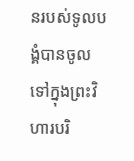នរបស់ទូលបង្គំបានចូលទៅក្នុងព្រះវិហារបរិ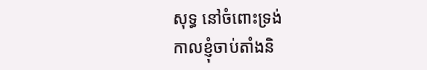សុទ្ធ នៅចំពោះទ្រង់
កាលខ្ញុំចាប់តាំងនិ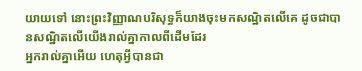យាយទៅ នោះព្រះវិញ្ញាណបរិសុទ្ធក៏យាងចុះមកសណ្ឋិតលើគេ ដូចជាបានសណ្ឋិតលើយើងរាល់គ្នាកាលពីដើមដែរ
អ្នករាល់គ្នាអើយ ហេតុអ្វីបានជា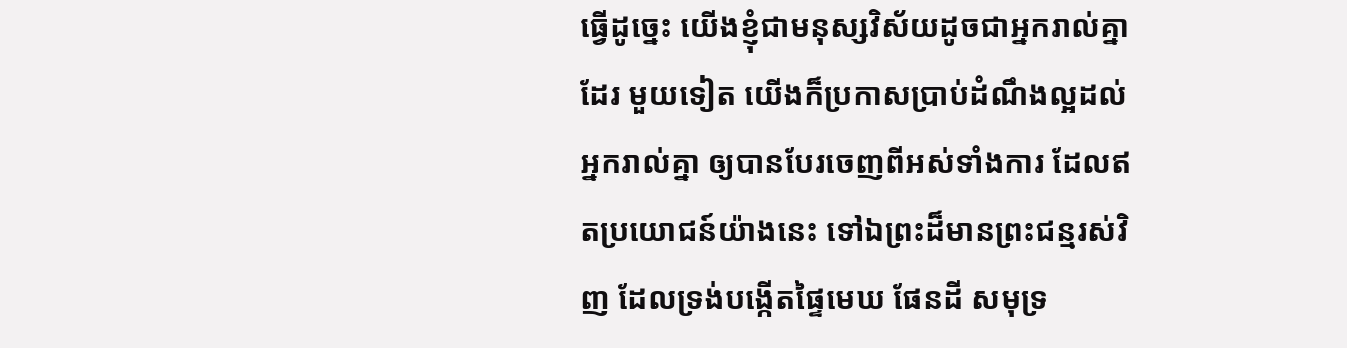ធ្វើដូច្នេះ យើងខ្ញុំជាមនុស្សវិស័យដូចជាអ្នករាល់គ្នាដែរ មួយទៀត យើងក៏ប្រកាសប្រាប់ដំណឹងល្អដល់អ្នករាល់គ្នា ឲ្យបានបែរចេញពីអស់ទាំងការ ដែលឥតប្រយោជន៍យ៉ាងនេះ ទៅឯព្រះដ៏មានព្រះជន្មរស់វិញ ដែលទ្រង់បង្កើតផ្ទៃមេឃ ផែនដី សមុទ្រ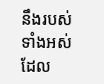នឹងរបស់ទាំងអស់ដែល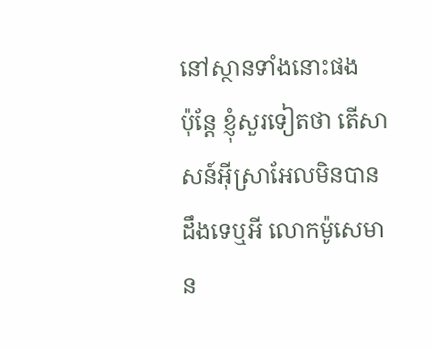នៅស្ថានទាំងនោះផង
ប៉ុន្តែ ខ្ញុំសួរទៀតថា តើសាសន៍អ៊ីស្រាអែលមិនបានដឹងទេឬអី លោកម៉ូសេមាន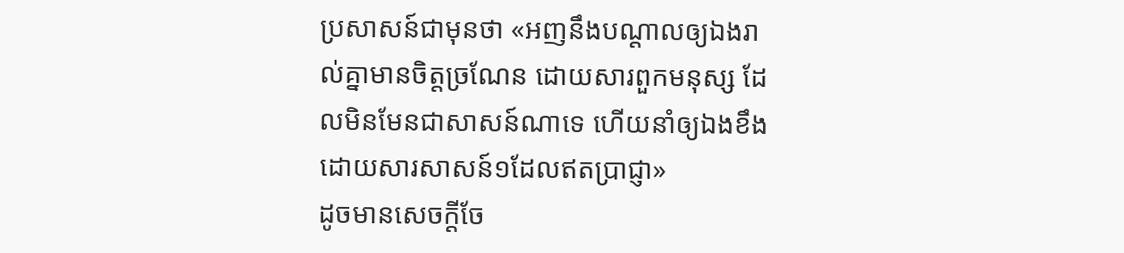ប្រសាសន៍ជាមុនថា «អញនឹងបណ្តាលឲ្យឯងរាល់គ្នាមានចិត្តច្រណែន ដោយសារពួកមនុស្ស ដែលមិនមែនជាសាសន៍ណាទេ ហើយនាំឲ្យឯងខឹង ដោយសារសាសន៍១ដែលឥតប្រាជ្ញា»
ដូចមានសេចក្ដីចែ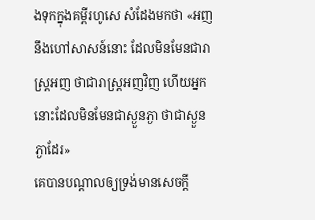ងទុកក្នុងគម្ពីរហូសេ សំដែងមកថា «អញនឹងហៅសាសន៍នោះ ដែលមិនមែនជារាស្ត្រអញ ថាជារាស្ត្រអញវិញ ហើយអ្នកនោះដែលមិនមែនជាស្ងួនភ្ងា ថាជាស្ងួនភ្ងាដែរ»
គេបានបណ្តាលឲ្យទ្រង់មានសេចក្ដី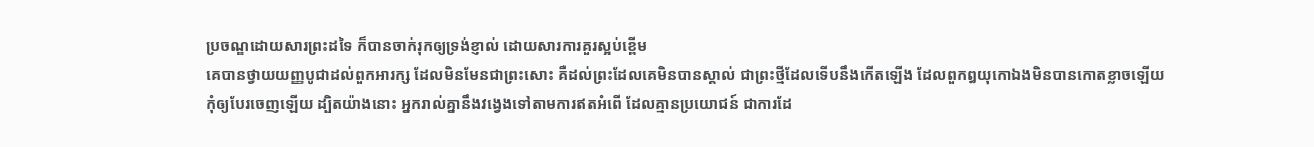ប្រចណ្ឌដោយសារព្រះដទៃ ក៏បានចាក់រុកឲ្យទ្រង់ខ្ញាល់ ដោយសារការគួរស្អប់ខ្ពើម
គេបានថ្វាយយញ្ញបូជាដល់ពួកអារក្ស ដែលមិនមែនជាព្រះសោះ គឺដល់ព្រះដែលគេមិនបានស្គាល់ ជាព្រះថ្មីដែលទើបនឹងកើតឡើង ដែលពួកឰយុកោឯងមិនបានកោតខ្លាចឡើយ
កុំឲ្យបែរចេញឡើយ ដ្បិតយ៉ាងនោះ អ្នករាល់គ្នានឹងវង្វេងទៅតាមការឥតអំពើ ដែលគ្មានប្រយោជន៍ ជាការដែ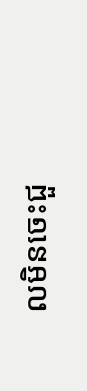លមិនចេះជួ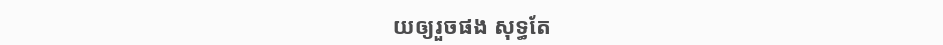យឲ្យរួចផង សុទ្ធតែ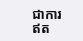ជាការឥត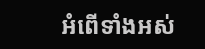អំពើទាំងអស់